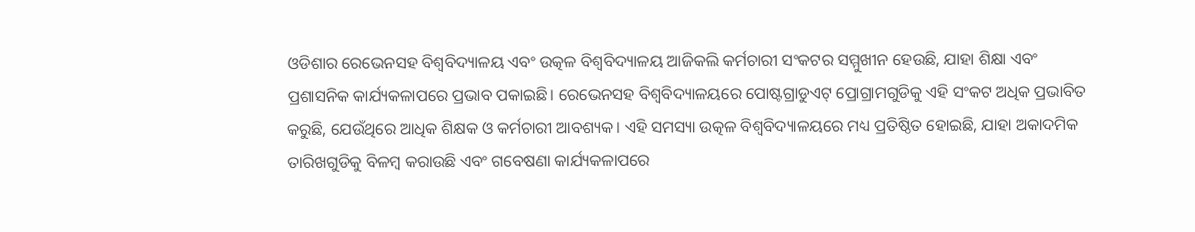ଓଡିଶାର ରେଭେନସହ ବିଶ୍ୱବିଦ୍ୟାଳୟ ଏବଂ ଉତ୍କଳ ବିଶ୍ୱବିଦ୍ୟାଳୟ ଆଜିକଲି କର୍ମଚାରୀ ସଂକଟର ସମ୍ମୁଖୀନ ହେଉଛି, ଯାହା ଶିକ୍ଷା ଏବଂ ପ୍ରଶାସନିକ କାର୍ଯ୍ୟକଳାପରେ ପ୍ରଭାବ ପକାଇଛି। ରେଭେନସହ ବିଶ୍ୱବିଦ୍ୟାଳୟରେ ପୋଷ୍ଟଗ୍ରାଡୁଏଟ୍ ପ୍ରୋଗ୍ରାମଗୁଡିକୁ ଏହି ସଂକଟ ଅଧିକ ପ୍ରଭାବିତ କରୁଛି, ଯେଉଁଥିରେ ଆଧିକ ଶିକ୍ଷକ ଓ କର୍ମଚାରୀ ଆବଶ୍ୟକ। ଏହି ସମସ୍ୟା ଉତ୍କଳ ବିଶ୍ୱବିଦ୍ୟାଳୟରେ ମଧ୍ୟ ପ୍ରତିଷ୍ଠିତ ହୋଇଛି, ଯାହା ଅକାଦମିକ ତାରିଖଗୁଡିକୁ ବିଳମ୍ବ କରାଉଛି ଏବଂ ଗବେଷଣା କାର୍ଯ୍ୟକଳାପରେ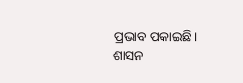ପ୍ରଭାବ ପକାଇଛି। ଶାସନ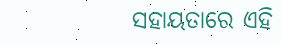ସହାୟତାରେ ଏହି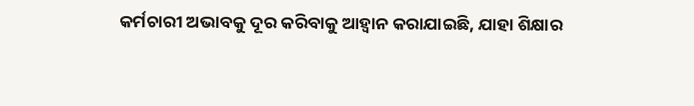କର୍ମଚାରୀ ଅଭାବକୁ ଦୂର କରିବାକୁ ଆହ୍ୱାନ କରାଯାଇଛି, ଯାହା ଶିକ୍ଷାର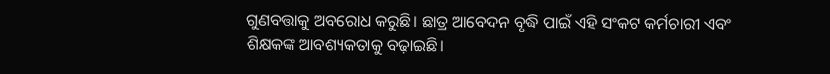ଗୁଣବତ୍ତାକୁ ଅବରୋଧ କରୁଛି। ଛାତ୍ର ଆବେଦନ ବୃଦ୍ଧି ପାଇଁ ଏହି ସଂକଟ କର୍ମଚାରୀ ଏବଂ ଶିକ୍ଷକଙ୍କ ଆବଶ୍ୟକତାକୁ ବଢ଼ାଇଛି।